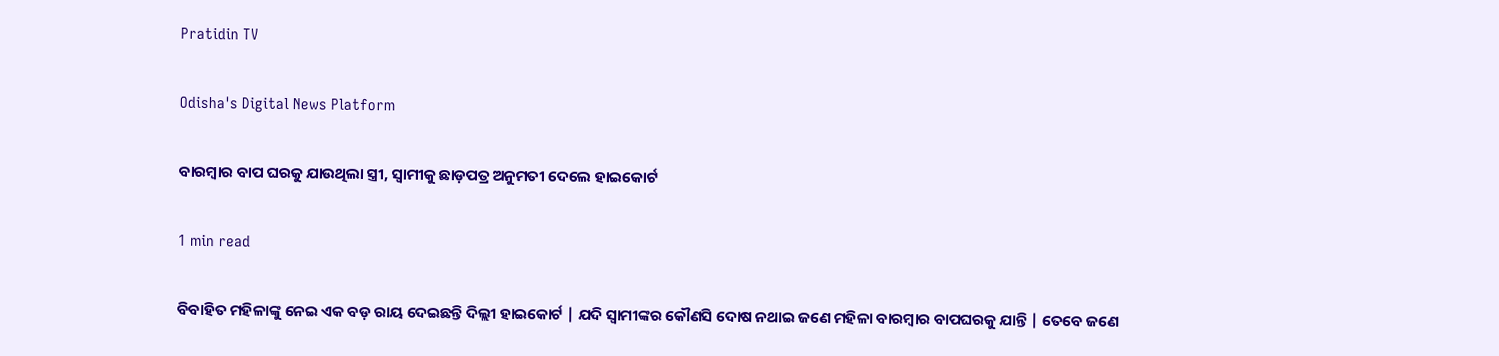Pratidin TV

Odisha's Digital News Platform

ବାରମ୍ବାର ବାପ ଘରକୁ ଯାଉଥିଲା ସ୍ତ୍ରୀ, ସ୍ବାମୀକୁ ଛାଡ଼ପତ୍ର ଅନୁମତୀ ଦେଲେ ହାଇକୋର୍ଟ

1 min read

ବିବାହିତ ମହିଳାଙ୍କୁ ନେଇ ଏକ ବଡ଼ ରାୟ ଦେଇଛନ୍ତି ଦିଲ୍ଲୀ ହାଇକୋର୍ଟ | ଯଦି ସ୍ୱାମୀଙ୍କର କୌଣସି ଦୋଷ ନଥାଇ ଜଣେ ମହିଳା ବାରମ୍ବାର ବାପଘରକୁ ଯାନ୍ତି | ତେବେ ଜଣେ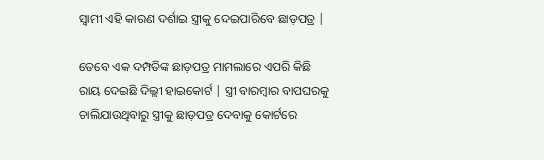ସ୍ୱାମୀ ଏହି କାରଣ ଦର୍ଶାଇ ସ୍ତ୍ରୀକୁ ଦେଇପାରିବେ ଛାଡ଼ପତ୍ର |

ତେବେ ଏକ ଦମ୍ପତିଙ୍କ ଛାଡ଼ପତ୍ର ମାମଲାରେ ଏପରି କିଛି ରାୟ ଦେଇଛି ଦିଲ୍ଲୀ ହାଇକୋର୍ଟ | ସ୍ତ୍ରୀ ବାରମ୍ବାର ବାପଘରକୁ ଚାଲିଯାଉଥିବାରୁ ସ୍ତ୍ରୀକୁ ଛାଡ଼ପତ୍ର ଦେବାକୁ କୋର୍ଟରେ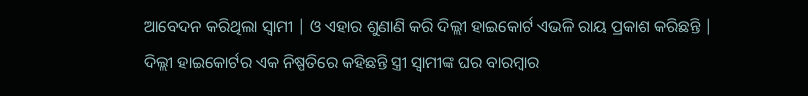ଆବେଦନ କରିଥିଲା ସ୍ୱାମୀ | ଓ ଏହାର ଶୁଣାଣି କରି ଦିଲ୍ଲୀ ହାଇକୋର୍ଟ ଏଭଳି ରାୟ ପ୍ରକାଶ କରିଛନ୍ତି | ଦିଲ୍ଲୀ ହାଇକୋର୍ଟର ଏକ ନିଷ୍ପତିରେ କହିଛନ୍ତି ସ୍ତ୍ରୀ ସ୍ୱାମୀଙ୍କ ଘର ବାରମ୍ଵାର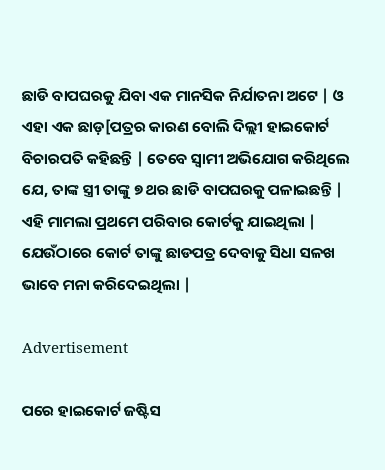ଛାଡି ବାପଘରକୁ ଯିବା ଏକ ମାନସିକ ନିର୍ଯାତନା ଅଟେ | ଓ ଏହା ଏକ ଛାଡ଼[ପତ୍ରର କାରଣ ବୋଲି ଦିଲ୍ଲୀ ହାଇକୋର୍ଟ ବିଚାରପତି କହିଛନ୍ତି | ତେବେ ସ୍ୱାମୀ ଅଭିଯୋଗ କରିଥିଲେ ଯେ, ତାଙ୍କ ସ୍ତ୍ରୀ ତାଙ୍କୁ ୭ ଥର ଛାଡି ବାପଘରକୁ ପଳାଇଛନ୍ତି | ଏହି ମାମଲା ପ୍ରଥମେ ପରିବାର କୋର୍ଟକୁ ଯାଇଥିଲା | ଯେଉଁଠାରେ କୋର୍ଟ ତାଙ୍କୁ ଛାଡପତ୍ର ଦେବାକୁ ସିଧା ସଳଖ ଭାବେ ମନା କରିଦେଇଥିଲା |

Advertisement

ପରେ ହାଇକୋର୍ଟ ଜଷ୍ଟିସ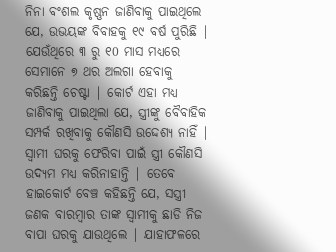ନିନା ବଂଶଲ କୃଷ୍ଣନ ଜାଣିବାକୁ ପାଇଥିଲେ ଯେ, ଉଭୟଙ୍କ ବିବାହକୁ ୧୯ ବର୍ଷ ପୁରିଛି | ଯେଉଁଥିରେ ୩ ରୁ ୧0 ମାସ ମଧ୍ୟରେ ସେମାନେ ୭ ଥର ଅଲଗା ହେବାକୁ କରିଛନ୍ତି ଚେଷ୍ଟା | କୋର୍ଟ ଏହା ମଧ୍ୟ ଜାଣିବାକୁ ପାଇଥିଲା ଯେ, ସ୍ତ୍ରୀଙ୍କୁ ବୈବାହିକ ସମ୍ପର୍କ ରଖିବାକୁ କୌଣସି ଉଦ୍ଦେଶ୍ୟ ନାହିଁ | ସ୍ୱାମୀ ଘରକୁ ଫେରିବା ପାଇଁ ସ୍ତ୍ରୀ କୌଣସି ଉଦ୍ୟମ ମଧ୍ୟ କରିନାହାନ୍ତି | ତେବେ ହାଇକୋର୍ଟ ବେଞ୍ଚ କହିଛନ୍ତି ଯେ, ସସ୍ତ୍ରୀ ଜଣକ ବାରମ୍ବାର ତାଙ୍କ ସ୍ୱାମୀକୁ ଛାଡି ନିଜ ବାପା ଘରକୁ ଯାଉଥିଲେ | ଯାହାଫଳରେ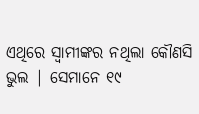ଏଥିରେ ସ୍ୱାମୀଙ୍କର ନଥିଲା କୌଣସି ଭୁଲ | ସେମାନେ ୧୯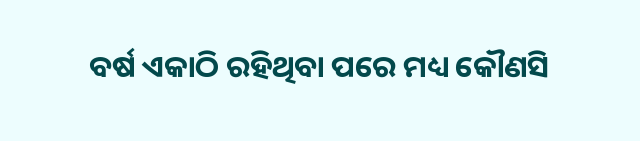ବର୍ଷ ଏକାଠି ରହିଥିବା ପରେ ମଧ୍ୟ କୌଣସି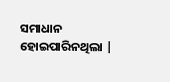ସମାଧାନ ହୋଇପାରିନଥିଲା |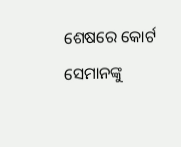ଶେଷରେ କୋର୍ଟ ସେମାନଙ୍କୁ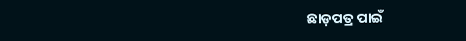ଛାଡ଼ପତ୍ର ପାଇଁ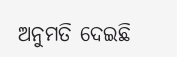ଅନୁମତି ଦେଇଛି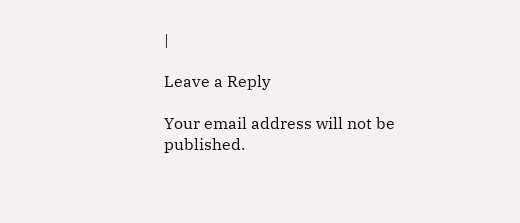|

Leave a Reply

Your email address will not be published.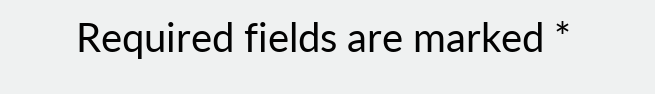Required fields are marked *